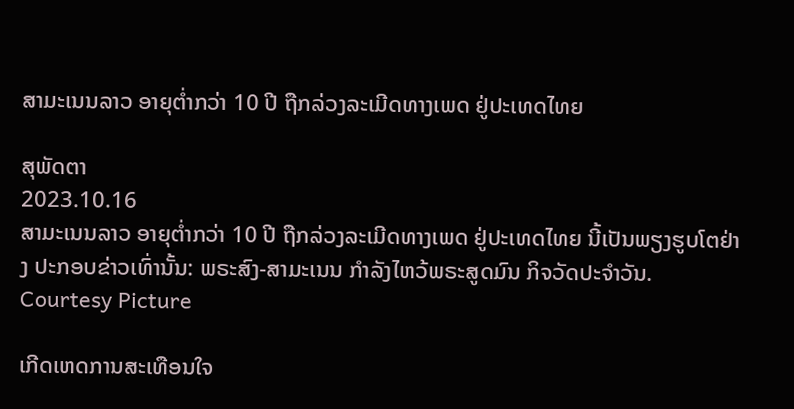ສາມະເນນລາວ ອາຍຸຕ່ຳກວ່າ 10 ປີ ຖືກລ່ວງລະເມີດທາງເພດ ຢູ່ປະເທດໄທຍ

ສຸພັດຕາ
2023.10.16
ສາມະເນນລາວ ອາຍຸຕ່ຳກວ່າ 10 ປີ ຖືກລ່ວງລະເມີດທາງເພດ ຢູ່ປະເທດໄທຍ ນີ້ເປັນພຽງຮູບໂຕຢ່າງ ປະກອບຂ່າວເທົ່ານັ້ນ: ພຣະສົງ-ສາມະເນນ ກຳລັງໄຫວ້ພຣະສູດມົນ ກິຈວັດປະຈຳວັນ.
Courtesy Picture

ເກີດເຫດການສະເທືອນໃຈ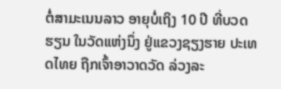ຕໍ່ສາມະເນນລາວ ອາຍຸບໍ່ເຖິງ 10 ປີ ທີ່ບວດຮຽນ ໃນວັດແຫ່ງນຶ່ງ ຢູ່ແຂວງຊຽງຮາຍ ປະເທດໄທຍ ຖືກເຈົ້າອາວາດວັດ ລ່ວງລະ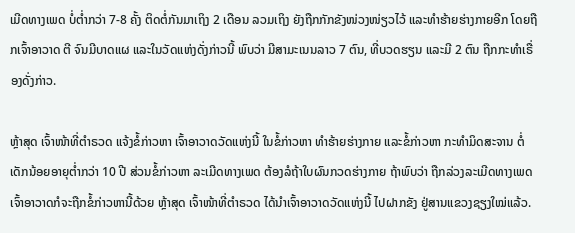ເມີດທາງເພດ ບໍ່ຕໍ່າກວ່າ 7-8 ຄັ້ງ ຕິດຕໍ່ກັນມາເຖິງ 2 ເດືອນ ລວມເຖິງ ຍັງຖືກກັກຂັງໜ່ວງໜ່ຽວໄວ້ ແລະທໍາຮ້າຍຮ່າງກາຍອີກ ໂດຍຖືກເຈົ້າອາວາດ ຕີ ຈົນມີບາດແຜ ແລະໃນວັດແຫ່ງດັ່ງກ່າວນີ້ ພົບວ່າ ມີສາມະເນນລາວ 7 ຕົນ, ທີ່ບວດຮຽນ ແລະມີ 2 ຕົນ ຖືກກະທໍາເຣື່ອງດັ່ງກ່າວ.

ຫຼ້າສຸດ ເຈົ້າໜ້າທີ່ຕໍາຣວດ ແຈ້ງຂໍ້ກ່າວຫາ ເຈົ້າອາວາດວັດແຫ່ງນີ້ ໃນຂໍ້ກ່າວຫາ ທໍາຮ້າຍຮ່າງກາຍ ແລະຂໍ້ກ່າວຫາ ກະທໍາມິດສະຈານ ຕໍ່ເດັກນ້ອຍອາຍຸຕໍ່າກວ່າ 10 ປີ ສ່ວນຂໍ້ກ່າວຫາ ລະເມີດທາງເພດ ຕ້ອງລໍຖ້າໃບຜົນກວດຮ່າງກາຍ ຖ້າພົບວ່າ ຖືກລ່ວງລະເມີດທາງເພດ ເຈົ້າອາວາດກໍຈະຖືກຂໍ້ກ່າວຫານີ້ດ້ວຍ ຫຼ້າສຸດ ເຈົ້າໜ້າທີ່ຕໍາຣວດ ໄດ້ນໍາເຈົ້າອາວາດວັດແຫ່ງນີ້ ໄປຝາກຂັງ ຢູ່ສານແຂວງຊຽງໃໝ່ແລ້ວ.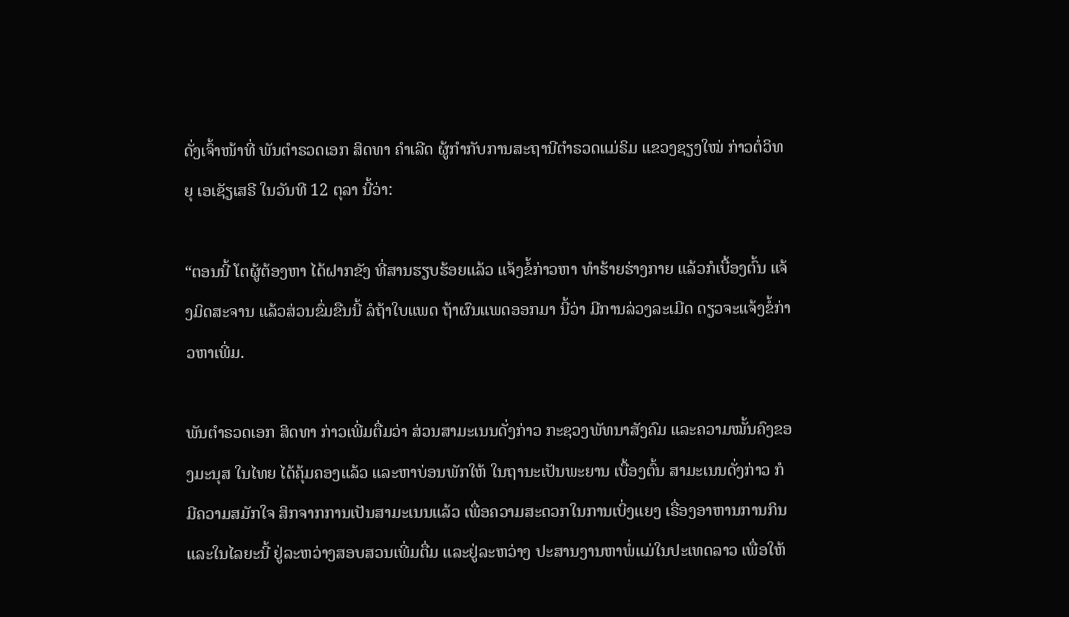ດັ່ງເຈົ້າໜ້າທີ່ ພັນຕໍາຣວດເອກ ສິດທາ ຄໍາເລີດ ຜູ້ກໍາກັບການສະຖານີຕໍາຣວດແມ່ຣິມ ແຂວງຊຽງໃໝ່ ກ່າວຕໍ່ວິທຍຸ ເອເຊັຽເສຣີ ໃນວັນທີ 12 ຕຸລາ ນີ້ວ່າ:

“ຕອນນີ້ ໂຕຜູ້ຕ້ອງຫາ ໄດ້ຝາກຂັງ ທີ່ສານຮຽບຮ້ອຍແລ້ວ ແຈ້ງຂ້ໍກ່າວຫາ ທໍາຮ້າຍຮ່າງກາຍ ແລ້ວກໍເບື້ອງຕົ້ນ ແຈ້ງມິດສະຈານ ແລ້ວສ່ວນຂົ່ມຂືນນີ້ ລໍຖ້າໃບແພດ ຖ້າຜົນແພດອອກມາ ນີ້ວ່າ ມີການລ່ວງລະເມີດ ດຽວຈະແຈ້ງຂໍ້ກ່າວຫາເພີ່ມ.

ພັນຕໍາຣວດເອກ ສິດທາ ກ່າວເພີ່ມຕື່ມວ່າ ສ່ວນສາມະເນນດັ່ງກ່າວ ກະຊວງພັທນາສັງຄົມ ແລະຄວາມໝັ້ນຄົງຂອງມະນຸສ ໃນໄທຍ ໄດ້ຄຸ້ມຄອງແລ້ວ ແລະຫາບ່ອນພັກໃຫ້ ໃນຖານະເປັນພະຍານ ເບື້ອງຕົ້ນ ສາມະເນນດັ່ງກ່າວ ກໍມີຄວາມສມັກໃຈ ສິກຈາກການເປັນສາມະເນນແລ້ວ ເພື່ອຄວາມສະດວກໃນການເບິ່ງແຍງ ເຣື່ອງອາຫານການກິນ ແລະໃນໄລຍະນີ້ ຢູ່ລະຫວ່າງສອບສວນເພີ່ມຕື່ມ ແລະຢູ່ລະຫວ່າງ ປະສານງານຫາພໍ່ແມ່ໃນປະເທດລາວ ເພື່ອໃຫ້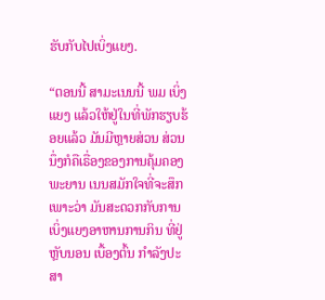ຮັບກັບໄປເບິ່ງແຍງ.

“ຕອນນີ້ ສາມະເນນນີ້ ພມ ເບິ່ງແຍງ ແລ້ວໃຫ້ຢູ່ໃນທີ່ພັກຮຽບຮ້ອຍແລ້ວ ມັນມີຫຼາຍສ່ວນ ສ່ວນນຶ່ງກໍຄືເຣື່ອງຂອງການຄຸ້ມຄອງພະຍານ ເນນສມັກໃຈທີ່ຈະສຶກ ເພາະວ່າ ມັນສະດວກກັບການເບິ່ງແຍງອາຫານການກິນ ທີ່ຢູ່ຫຼັບນອນ ເບື້ອງຕົ້ນ ກໍາລັງປະສາ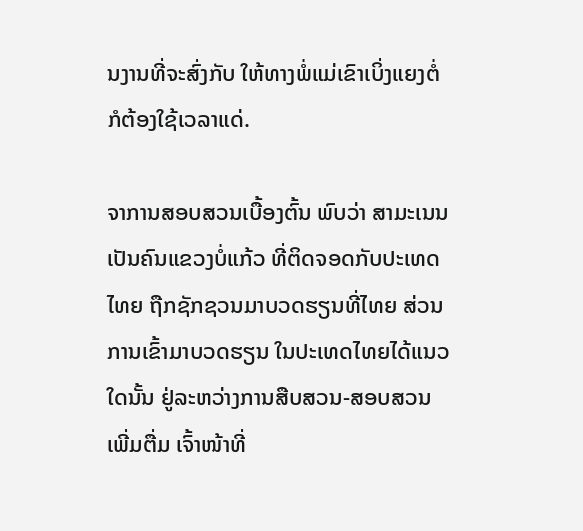ນງານທີ່ຈະສົ່ງກັບ ໃຫ້ທາງພໍ່ແມ່ເຂົາເບິ່ງແຍງຕໍ່ ກໍຕ້ອງໃຊ້ເວລາແດ່.

ຈາການສອບສວນເບື້ອງຕົ້ນ ພົບວ່າ ສາມະເນນ ເປັນຄົນແຂວງບໍ່ແກ້ວ ທີ່ຕິດຈອດກັບປະເທດໄທຍ ຖືກຊັກຊວນມາບວດຮຽນທີ່ໄທຍ ສ່ວນການເຂົ້າມາບວດຮຽນ ໃນປະເທດໄທຍໄດ້ແນວໃດນັ້ນ ຢູ່ລະຫວ່າງການສືບສວນ-ສອບສວນເພີ່ມຕື່ມ ເຈົ້າໜ້າທີ່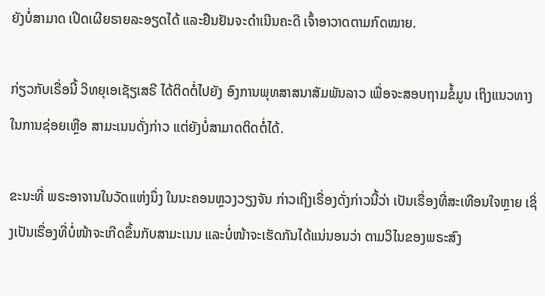ຍັງບໍ່ສາມາດ ເປີດເຜີຍຣາຍລະອຽດໄດ້ ແລະຢືນຢັນຈະດໍາເນີນຄະດີ ເຈົ້າອາວາດຕາມກົດໝາຍ.

ກ່ຽວກັບເຣື່ອນີ້ ວິທຍຸເອເຊັຽເສຣີ ໄດ້ຕິດຕໍ່ໄປຍັງ ອົງການພຸທສາສນາສັມພັນລາວ ເພື່ອຈະສອບຖາມຂໍ້ມູນ ເຖິງແນວທາງໃນການຊ່ອຍເຫຼືອ ສາມະເນນດັ່ງກ່າວ ແຕ່ຍັງບໍ່ສາມາດຕິດຕໍ່ໄດ້.

ຂະນະທີ່ ພຣະອາຈານໃນວັດແຫ່ງນຶ່ງ ໃນນະຄອນຫຼວງວຽງຈັນ ກ່າວເຖິງເຣື່ອງດັ່ງກ່າວນີ້ວ່າ ເປັນເຣື່ອງທີ່ສະເທືອນໃຈຫຼາຍ ເຊິ່ງເປັນເຣື່ອງທີ່ບໍ່ໜ້າຈະເກີດຂຶ້ນກັບສາມະເນນ ແລະບໍ່ໜ້າຈະເຮັດກັນໄດ້ແນ່ນອນວ່າ ຕາມວິໄນຂອງພຣະສົງ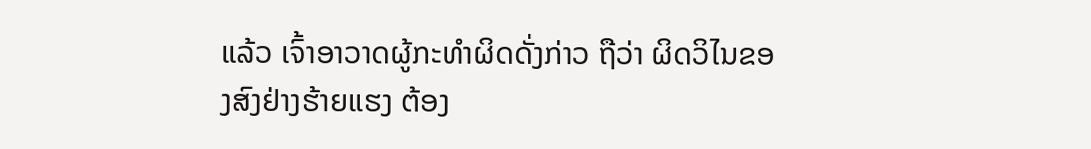ແລ້ວ ເຈົ້າອາວາດຜູ້ກະທໍາຜິດດັ່ງກ່າວ ຖືວ່າ ຜິດວິໄນຂອງສົງຢ່າງຮ້າຍແຮງ ຕ້ອງ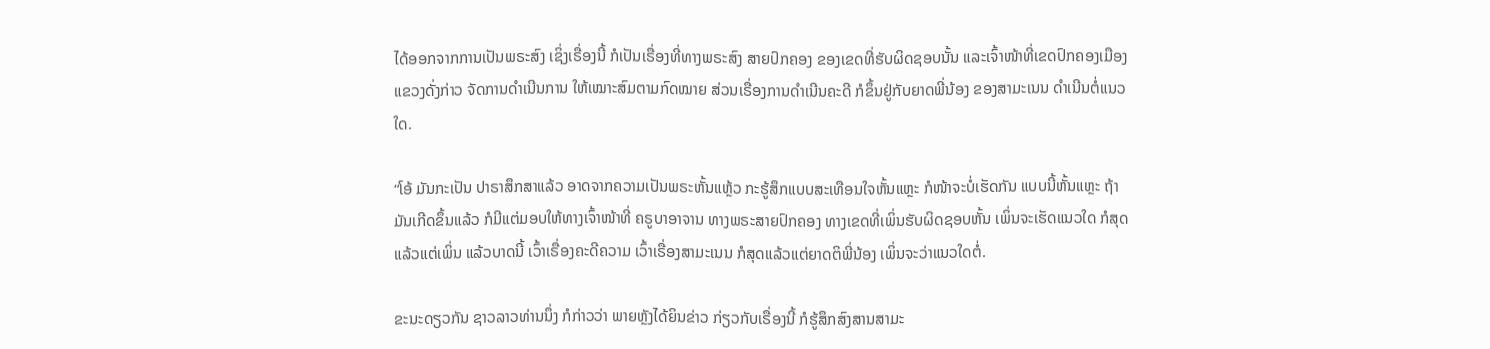ໄດ້ອອກຈາກການເປັນພຣະສົງ ເຊິ່ງເຣື່ອງນີ້ ກໍເປັນເຣື່ອງທີ່ທາງພຣະສົງ ສາຍປົກຄອງ ຂອງເຂດທີ່ຮັບຜິດຊອບນັ້ນ ແລະເຈົ້າໜ້າທີ່ເຂດປົກຄອງເມືອງ ແຂວງດັ່ງກ່າວ ຈັດການດໍາເນີນການ ໃຫ້ເໝາະສົມຕາມກົດໝາຍ ສ່ວນເຣື່ອງການດໍາເນີນຄະດີ ກໍຂຶ້ນຢູ່ກັບຍາດພີ່ນ້ອງ ຂອງສາມະເນນ ດໍາເນີນຕໍ່ແນວໃດ.

“ໂອ້ ມັນກະເປັນ ປາຣາສຶກສາແລ້ວ ອາດຈາກຄວາມເປັນພຣະຫັ້ນແຫຼ້ວ ກະຮູ້ສຶກແບບສະເທືອນໃຈຫັ້ນແຫຼະ ກໍໜ້າຈະບໍ່ເຮັດກັນ ແບບນີ້ຫັ້ນແຫຼະ ຖ້າມັນເກີດຂຶ້ນແລ້ວ ກໍມີແຕ່ມອບໃຫ້ທາງເຈົ້າໜ້າທີ່ ຄຣູບາອາຈານ ທາງພຣະສາຍປົກຄອງ ທາງເຂດທີ່ເພິ່ນຮັບຜິດຊອບຫັ້ນ ເພິ່ນຈະເຮັດແນວໃດ ກໍສຸດແລ້ວແຕ່ເພິ່ນ ແລ້ວບາດນີ້ ເວົ້າເຣື່ອງຄະດີຄວາມ ເວົ້າເຣື່ອງສາມະເນນ ກໍສຸດແລ້ວແຕ່ຍາດຕິພີ່ນ້ອງ ເພິ່ນຈະວ່າແນວໃດຕໍ່.

ຂະນະດຽວກັນ ຊາວລາວທ່ານນຶ່ງ ກໍກ່າວວ່າ ພາຍຫຼັງໄດ້ຍິນຂ່າວ ກ່ຽວກັບເຣື່ອງນີ້ ກໍຮູ້ສຶກສົງສານສາມະ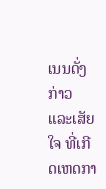ເນນດັ່ງກ່າວ ແລະເສັຍໃຈ ທີ່ເກີດເຫດກາ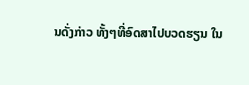ນດັ່ງກ່າວ ທັ້ງໆທີ່ອົດສາໄປບວດຮຽນ ໃນ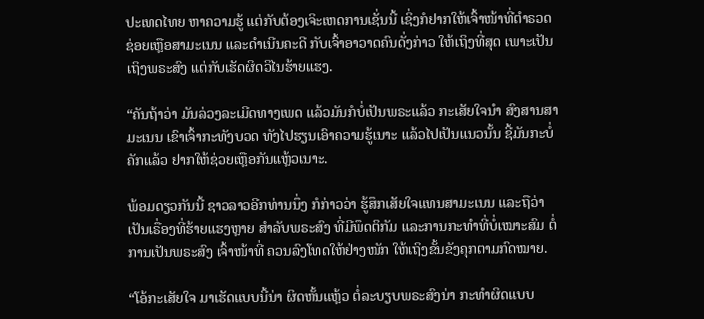ປະເທດໄທຍ ຫາຄວາມຮູ້ ແຕ່ກັບຕ້ອງເຈິະເຫດການເຊັ່ນນີ້ ເຊິ່ງກໍຢາກໃຫ້ເຈົ້າໜ້າທີ່ຕໍາຣວດ ຊ່ອຍເຫຼືອສາມະເນນ ແລະດໍາເນີນຄະດີ ກັບເຈົ້າອາວາດຄົນດັ່ງກ່າວ ໃຫ້ເຖິງທີ່ສຸດ ເພາະເປັນເຖິງພຣະສົງ ແຕ່ກັບເຮັດຜິດວິໄນຮ້າຍແຮງ.

“ຄັນຖ້າວ່າ ມັນລ່ວງລະເມີດທາງເພດ ແລ້ວມັນກໍບໍ່ເປັນພຣະແລ້ວ ກະເສັຍໃຈນໍາ ສົງສານສາມະເນນ ເຂົາເຈົ້າກະທັງບວດ ທັງໄປຮຽນເອົາຄວາມຮູ້ເນາະ ແລ້ວໄປເປັນແນວນັ້ນ ຊີ້ມັນກະບໍ່ຄັກແລ້ວ ຢາກໃຫ້ຊ່ວຍເຫຼືອກັນແຫຼ້ວເນາະ.

ພ້ອມດຽວກັນນີ້ ຊາວລາວອີກທ່ານນຶ່ງ ກໍກ່າວວ່າ ຮູ້ສຶກເສັຍໃຈແທນສາມະເນນ ແລະຖືວ່າ ເປັນເຣື່ອງທີ່ຮ້າຍແຮງຫຼາຍ ສໍາລັບພຣະສົງ ທີ່ມີພຶດຕິກັມ ແລະການກະທໍາທີ່ບໍ່ເໝາະສົມ ຕໍ່ການເປັນພຣະສົງ ເຈົ້າໜ້າທີ່ ຄວນລົງໂທດໃຫ້ຢ່າງໜັກ ໃຫ້ເຖິງຂັ້ນຂັງຄຸກຕາມກົດໝາຍ.

“ໂອ້ກະເສັຍໃຈ ມາເຮັດແບບນີ້ນ່າ ຜິດຫັ້ນແຫຼ້ວ ຕໍ່ລະບຽບພຣະສົງນ່າ ກະທໍາຜິດແບບ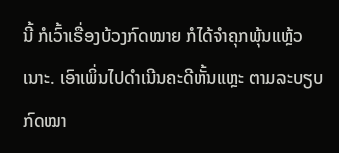ນີ້ ກໍເວົ້າເຣື່ອງບ້ວງກົດໝາຍ ກໍໄດ້ຈໍາຄຸກພຸ້ນແຫຼ້ວເນາະ. ເອົາເພິ່ນໄປດໍາເນີນຄະດີຫັ້ນແຫຼະ ຕາມລະບຽບກົດໝາ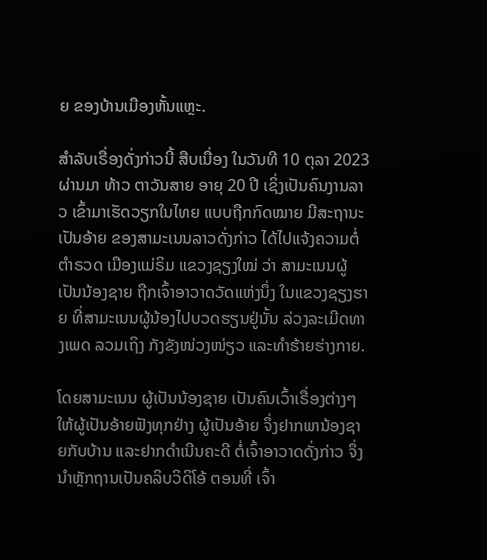ຍ ຂອງບ້ານເມືອງຫັ້ນແຫຼະ.

ສໍາລັບເຣື່ອງດັ່ງກ່າວນີ້ ສືບເນື່ອງ ໃນວັນທີ 10 ຕຸລາ 2023 ຜ່ານມາ ທ້າວ ຕາວັນສາຍ ອາຍຸ 20 ປີ ເຊິ່ງເປັນຄົນງານລາວ ເຂົ້າມາເຮັດວຽກໃນໄທຍ ແບບຖືກກົດໝາຍ ມີສະຖານະເປັນອ້າຍ ຂອງສາມະເນນລາວດັ່ງກ່າວ ໄດ້ໄປແຈ້ງຄວາມຕໍ່ຕໍາຣວດ ເມືອງແມ່ຣິມ ແຂວງຊຽງໃໝ່ ວ່າ ສາມະເນນຜູ້ເປັນນ້ອງຊາຍ ຖືກເຈົ້າອາວາດວັດແຫ່ງນຶ່ງ ໃນແຂວງຊຽງຮາຍ ທີ່ສາມະເນນຜູ້ນ້ອງໄປບວດຮຽນຢູ່ນັ້ນ ລ່ວງລະເມີດທາງເພດ ລວມເຖິງ ກັງຂັງໜ່ວງໜ່ຽວ ແລະທໍາຮ້າຍຮ່າງກາຍ.

ໂດຍສາມະເນນ ຜູ້ເປັນນ້ອງຊາຍ ເປັນຄົນເວົ້າເຣື່ອງຕ່າງໆ ໃຫ້ຜູ້ເປັນອ້າຍຟັງທຸກຢ່າງ ຜູ້ເປັນອ້າຍ ຈຶ່ງຢາກພານ້ອງຊາຍກັບບ້ານ ແລະຢາກດໍາເນີນຄະດີ ຕໍ່ເຈົ້າອາວາດດັ່ງກ່າວ ຈຶ່ງນໍາຫຼັກຖານເປັນຄລິບວິດິໂອ້ ຕອນທີ່ ເຈົ້າ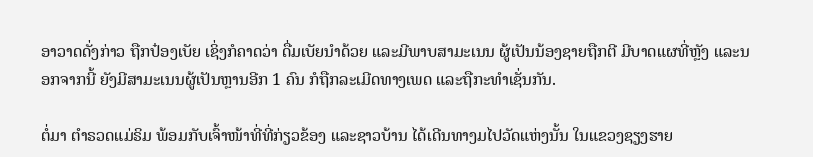ອາວາດດັ່ງກ່າວ ຖືກປ໋ອງເບັຍ ເຊິ່ງກໍຄາດວ່າ ດື່ມເບັຍນໍາດ້ວຍ ແລະມີພາບສາມະເນນ ຜູ້ເປັນນ້ອງຊາຍຖືກຕີ ມີບາດແຜທີ່ຫຼັງ ແລະນອກຈາກນີ້ ຍັງມີສາມະເນນຜູ້ເປັນຫຼານອີກ 1 ຄົນ ກໍຖືກລະເມີດທາງເພດ ແລະຖືກະທໍາເຊັ່ນກັນ.

ຕໍ່ມາ ຕໍາຣວດແມ່ຣິມ ພ້ອມກັບເຈົ້າໜ້າທີ່ທີ່ກ່ຽວຂ້ອງ ແລະຊາວບ້ານ ໄດ້ເດີນທາງມໄປວັດແຫ່ງນັ້ນ ໃນແຂວງຊຽງຮາຍ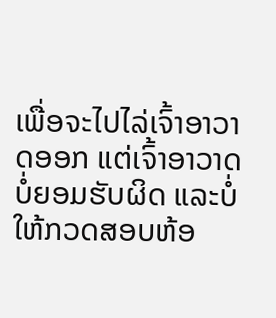ເພື່ອຈະໄປໄລ່ເຈົ້າອາວາດອອກ ແຕ່ເຈົ້າອາວາດ ບໍ່ຍອມຮັບຜິດ ແລະບໍ່ໃຫ້ກວດສອບຫ້ອ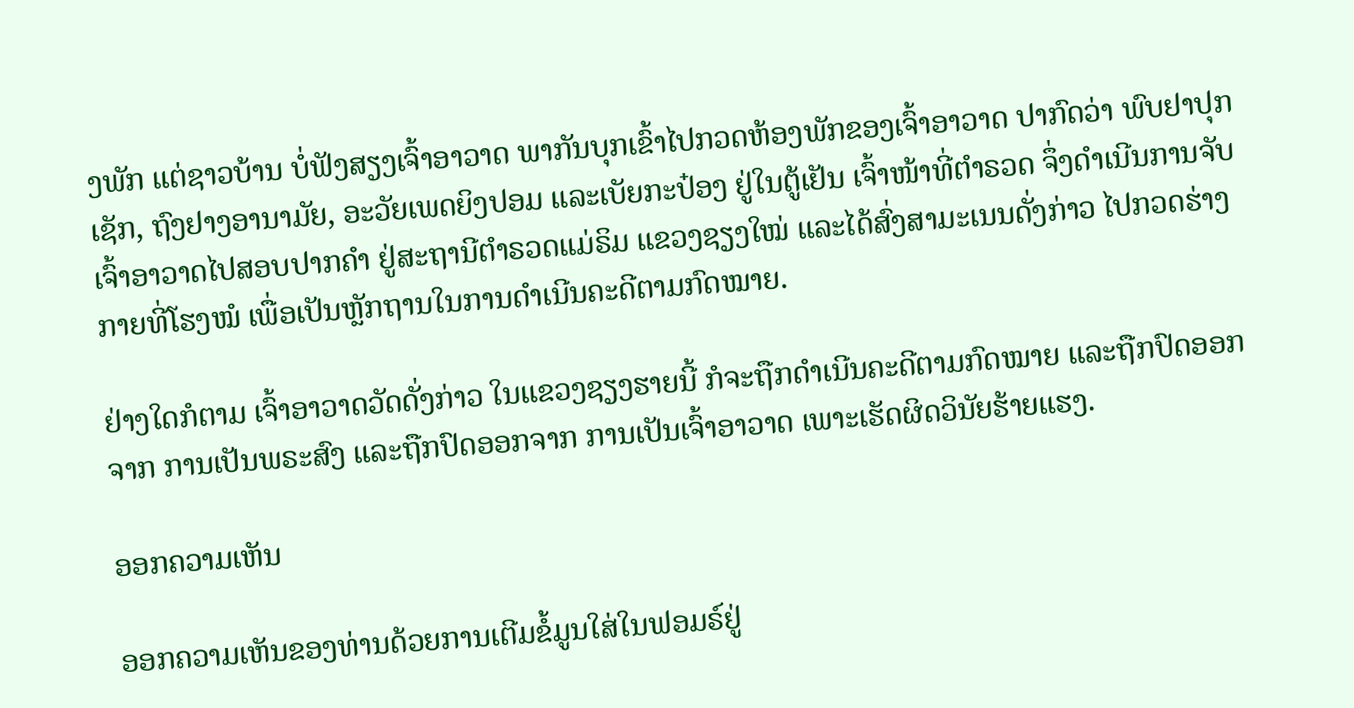ງພັກ ແຕ່ຊາວບ້ານ ບໍ່ຟັງສຽງເຈົ້າອາວາດ ພາກັນບຸກເຂົ້າໄປກວດຫ້ອງພັກຂອງເຈົ້າອາວາດ ປາກົດວ່າ ພົບຢາປຸກເຊັກ, ຖົງຢາງອານາມັຍ, ອະວັຍເພດຍິງປອມ ແລະເບັຍກະປ໋ອງ ຢູ່ໃນຕູ້ເຢັນ ເຈົ້າໜ້າທີ່ຕໍາຣວດ ຈຶ່ງດໍາເນີນການຈັບ ເຈົ້າອາວາດໄປສອບປາກຄໍາ ຢູ່ສະຖານີຕໍາຣວດແມ່ຣິມ ແຂວງຊຽງໃໝ່ ແລະໄດ້ສົ່ງສາມະເນນດັ່ງກ່າວ ໄປກວດຮ່າງກາຍທີ່ໂຮງໝໍ ເພື່ອເປັນຫຼັກຖານໃນການດໍາເນີນຄະດີຕາມກົດໝາຍ.

ຢ່າງໃດກໍຕາມ ເຈົ້າອາວາດວັດດັ່ງກ່າວ ໃນແຂວງຊຽງຮາຍນີ້ ກໍຈະຖືກດໍາເນີນຄະດີຕາມກົດໝາຍ ແລະຖືກປົດອອກຈາກ ການເປັນພຣະສົງ ແລະຖືກປົດອອກຈາກ ການເປັນເຈົ້າອາວາດ ເພາະເຮັດຜິດວິນັຍຮ້າຍແຮງ.

ອອກຄວາມເຫັນ

ອອກຄວາມເຫັນຂອງທ່ານດ້ວຍການເຕີມຂໍ້ມູນໃສ່ໃນຟອມຣ໌ຢູ່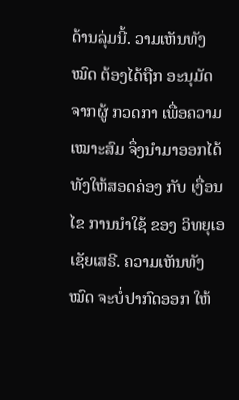ດ້ານລຸ່ມນີ້. ວາມເຫັນທັງໝົດ ຕ້ອງໄດ້ຖືກ ອະນຸມັດ ຈາກຜູ້ ກວດກາ ເພື່ອຄວາມເໝາະສົມ ຈຶ່ງນໍາມາອອກໄດ້ ທັງໃຫ້ສອດຄ່ອງ ກັບ ເງື່ອນໄຂ ການນຳໃຊ້ ຂອງ ວິທຍຸເອເຊັຍເສຣີ. ຄວາມເຫັນທັງໝົດ ຈະບໍ່ປາກົດອອກ ໃຫ້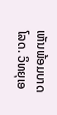ເຫັນພ້ອມບາດໂລດ. ວິທຍຸເອ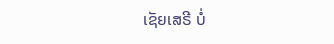ເຊັຍເສຣີ ບໍ່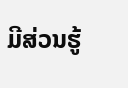ມີສ່ວນຮູ້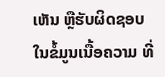ເຫັນ ຫຼືຮັບຜິດຊອບ ໃນຂໍ້ມູນເນື້ອຄວາມ ທີ່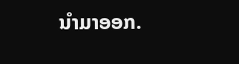ນໍາມາອອກ.